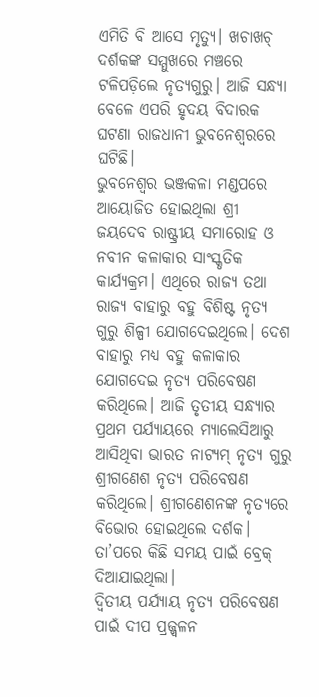ଏମିତି ବି ଆସେ ମୃତ୍ୟୁ। ଖଚାଖଚ୍ ଦର୍ଶକଙ୍କ ସମ୍ମୁଖରେ ମଞ୍ଚରେ ଟଳିପଡ଼ିଲେ ନୃତ୍ୟଗୁରୁ। ଆଜି ସନ୍ଧ୍ୟା ବେଳେ ଏପରି ହୃଦୟ ବିଦାରକ ଘଟଣା ରାଜଧାନୀ ଭୁବନେଶ୍ୱରରେ ଘଟିଛି।
ଭୁବନେଶ୍ୱର ଭଞ୍ଜକଳା ମଣ୍ଡପରେ ଆୟୋଜିତ ହୋଇଥିଲା ଶ୍ରୀ ଜୟଦେବ ରାଷ୍ଟ୍ରୀୟ ସମାରୋହ ଓ ନବୀନ କଳାକାର ସାଂସ୍କୃତିକ କାର୍ଯ୍ୟକ୍ରମ। ଏଥିରେ ରାଜ୍ୟ ତଥା ରାଜ୍ୟ ବାହାରୁ ବହୁ ବିଶିଷ୍ଟ ନୃତ୍ୟ ଗୁରୁ ଶିଳ୍ପୀ ଯୋଗଦେଇଥିଲେ। ଦେଶ ବାହାରୁ ମଧ୍ୟ ବହୁ କଳାକାର ଯୋଗଦେଇ ନୃତ୍ୟ ପରିବେଷଣ କରିଥିଲେ। ଆଜି ତୃତୀୟ ସନ୍ଧ୍ୟାର ପ୍ରଥମ ପର୍ଯ୍ୟାୟରେ ମ୍ୟାଲେସିଆରୁ ଆସିଥିବା ଭାରତ ନାଟ୍ୟମ୍ ନୃତ୍ୟ ଗୁରୁ ଶ୍ରୀଗଣେଶ ନୃତ୍ୟ ପରିବେଷଣ କରିଥିଲେ। ଶ୍ରୀଗଣେଶନଙ୍କ ନୃତ୍ୟରେ ବିଭୋର ହୋଇଥିଲେ ଦର୍ଶକ। ତା’ପରେ କିଛି ସମୟ ପାଇଁ ବ୍ରେକ୍ ଦିଆଯାଇଥିଲା।
ଦ୍ୱିତୀୟ ପର୍ଯ୍ୟାୟ ନୃତ୍ୟ ପରିବେଷଣ ପାଇଁ ଦୀପ ପ୍ରଜ୍ଜ୍ୱଳନ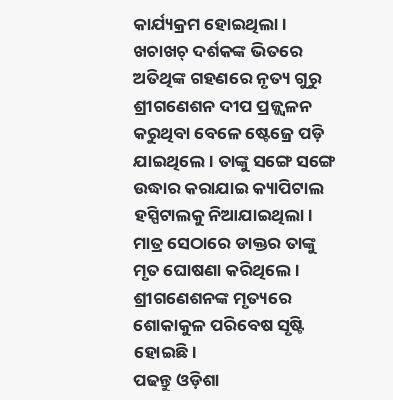କାର୍ଯ୍ୟକ୍ରମ ହୋଇଥିଲା। ଖଚାଖଚ୍ ଦର୍ଶକଙ୍କ ଭିତରେ ଅତିଥିଙ୍କ ଗହଣରେ ନୃତ୍ୟ ଗୁରୁ ଶ୍ରୀଗଣେଶନ ଦୀପ ପ୍ରଜ୍ଜ୍ୱଳନ କରୁଥିବା ବେଳେ ଷ୍ଟେଜ୍ରେ ପଡ଼ି ଯାଇଥିଲେ। ତାଙ୍କୁ ସଙ୍ଗେ ସଙ୍ଗେ ଉଦ୍ଧାର କରାଯାଇ କ୍ୟାପିଟାଲ ହସ୍ପିଟାଲକୁ ନିଆଯାଇଥିଲା। ମାତ୍ର ସେଠାରେ ଡାକ୍ତର ତାଙ୍କୁ ମୃତ ଘୋଷଣା କରିଥିଲେ। ଶ୍ରୀଗଣେଶନଙ୍କ ମୃତ୍ୟରେ ଶୋକାକୁଳ ପରିବେଷ ସୃଷ୍ଟି ହୋଇଛି।
ପଢନ୍ତୁ ଓଡ଼ିଶା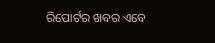ରିପୋର୍ଟର ଖବର ଏବେ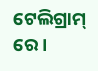ଟେଲିଗ୍ରାମ୍ ରେ।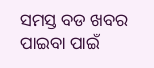ସମସ୍ତ ବଡ ଖବର ପାଇବା ପାଇଁ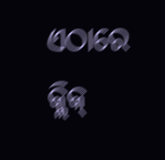ଏଠାରେ କ୍ଲିକ୍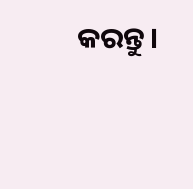କରନ୍ତୁ।